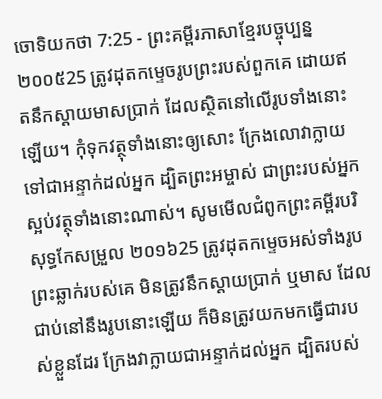ចោទិយកថា 7:25 - ព្រះគម្ពីរភាសាខ្មែរបច្ចុប្បន្ន ២០០៥25 ត្រូវដុតកម្ទេចរូបព្រះរបស់ពួកគេ ដោយឥតនឹកស្ដាយមាសប្រាក់ ដែលស្ថិតនៅលើរូបទាំងនោះឡើយ។ កុំទុកវត្ថុទាំងនោះឲ្យសោះ ក្រែងលោវាក្លាយទៅជាអន្ទាក់ដល់អ្នក ដ្បិតព្រះអម្ចាស់ ជាព្រះរបស់អ្នក ស្អប់វត្ថុទាំងនោះណាស់។ សូមមើលជំពូកព្រះគម្ពីរបរិសុទ្ធកែសម្រួល ២០១៦25 ត្រូវដុតកម្ទេចអស់ទាំងរូបព្រះឆ្លាក់របស់គេ មិនត្រូវនឹកស្តាយប្រាក់ ឬមាស ដែលជាប់នៅនឹងរូបនោះឡើយ ក៏មិនត្រូវយកមកធ្វើជារបស់ខ្លួនដែរ ក្រែងវាក្លាយជាអន្ទាក់ដល់អ្នក ដ្បិតរបស់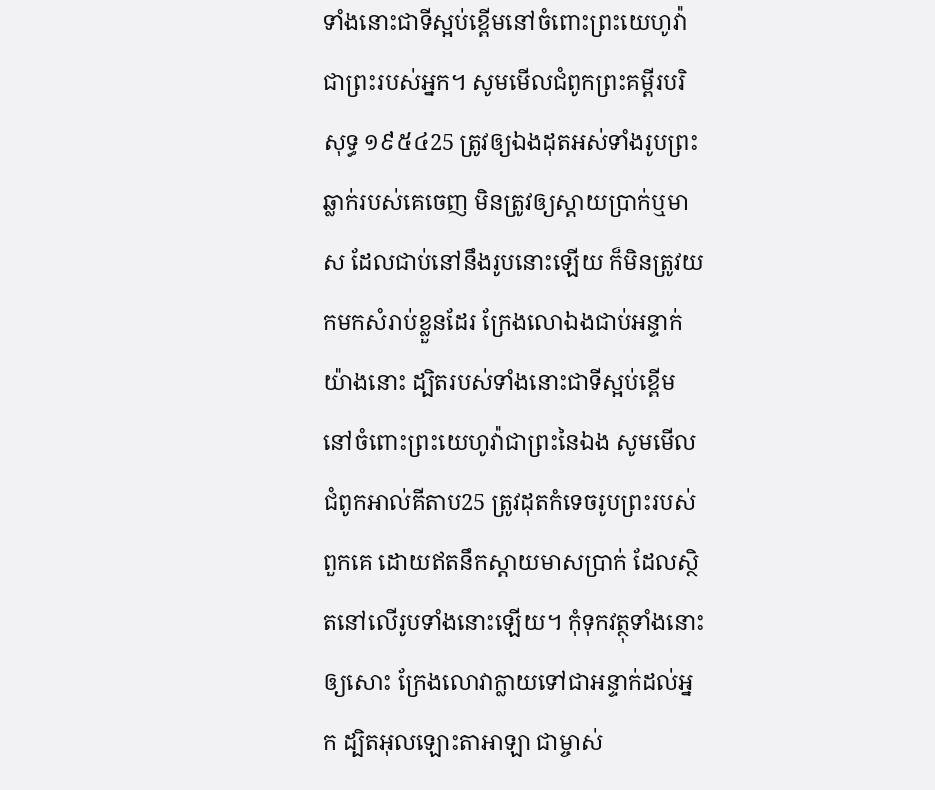ទាំងនោះជាទីស្អប់ខ្ពើមនៅចំពោះព្រះយេហូវ៉ាជាព្រះរបស់អ្នក។ សូមមើលជំពូកព្រះគម្ពីរបរិសុទ្ធ ១៩៥៤25 ត្រូវឲ្យឯងដុតអស់ទាំងរូបព្រះឆ្លាក់របស់គេចេញ មិនត្រូវឲ្យស្តាយប្រាក់ឬមាស ដែលជាប់នៅនឹងរូបនោះឡើយ ក៏មិនត្រូវយកមកសំរាប់ខ្លួនដែរ ក្រែងលោឯងជាប់អន្ទាក់យ៉ាងនោះ ដ្បិតរបស់ទាំងនោះជាទីស្អប់ខ្ពើមនៅចំពោះព្រះយេហូវ៉ាជាព្រះនៃឯង សូមមើលជំពូកអាល់គីតាប25 ត្រូវដុតកំទេចរូបព្រះរបស់ពួកគេ ដោយឥតនឹកស្តាយមាសប្រាក់ ដែលស្ថិតនៅលើរូបទាំងនោះឡើយ។ កុំទុកវត្ថុទាំងនោះឲ្យសោះ ក្រែងលោវាក្លាយទៅជាអន្ទាក់ដល់អ្នក ដ្បិតអុលឡោះតាអាឡា ជាម្ចាស់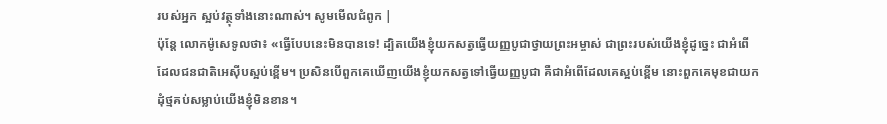របស់អ្នក ស្អប់វត្ថុទាំងនោះណាស់។ សូមមើលជំពូក |
ប៉ុន្តែ លោកម៉ូសេទូលថា៖ «ធ្វើបែបនេះមិនបានទេ! ដ្បិតយើងខ្ញុំយកសត្វធ្វើយញ្ញបូជាថ្វាយព្រះអម្ចាស់ ជាព្រះរបស់យើងខ្ញុំដូច្នេះ ជាអំពើដែលជនជាតិអេស៊ីបស្អប់ខ្ពើម។ ប្រសិនបើពួកគេឃើញយើងខ្ញុំយកសត្វទៅធ្វើយញ្ញបូជា គឺជាអំពើដែលគេស្អប់ខ្ពើម នោះពួកគេមុខជាយកដុំថ្មគប់សម្លាប់យើងខ្ញុំមិនខាន។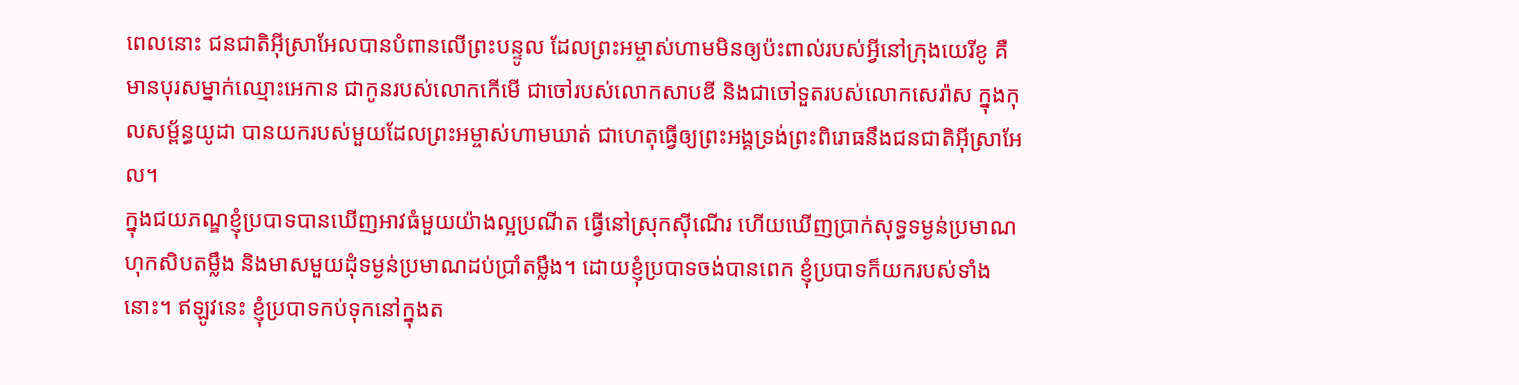ពេលនោះ ជនជាតិអ៊ីស្រាអែលបានបំពានលើព្រះបន្ទូល ដែលព្រះអម្ចាស់ហាមមិនឲ្យប៉ះពាល់របស់អ្វីនៅក្រុងយេរីខូ គឺមានបុរសម្នាក់ឈ្មោះអេកាន ជាកូនរបស់លោកកើមើ ជាចៅរបស់លោកសាបឌី និងជាចៅទួតរបស់លោកសេរ៉ាស ក្នុងកុលសម្ព័ន្ធយូដា បានយករបស់មួយដែលព្រះអម្ចាស់ហាមឃាត់ ជាហេតុធ្វើឲ្យព្រះអង្គទ្រង់ព្រះពិរោធនឹងជនជាតិអ៊ីស្រាអែល។
ក្នុងជយភណ្ឌខ្ញុំប្របាទបានឃើញអាវធំមួយយ៉ាងល្អប្រណីត ធ្វើនៅស្រុកស៊ីណើរ ហើយឃើញប្រាក់សុទ្ធទម្ងន់ប្រមាណហុកសិបតម្លឹង និងមាសមួយដុំទម្ងន់ប្រមាណដប់ប្រាំតម្លឹង។ ដោយខ្ញុំប្របាទចង់បានពេក ខ្ញុំប្របាទក៏យករបស់ទាំងនោះ។ ឥឡូវនេះ ខ្ញុំប្របាទកប់ទុកនៅក្នុងត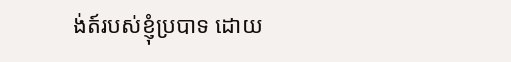ង់ត៍របស់ខ្ញុំប្របាទ ដោយ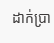ដាក់ប្រា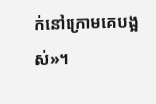ក់នៅក្រោមគេបង្អស់»។